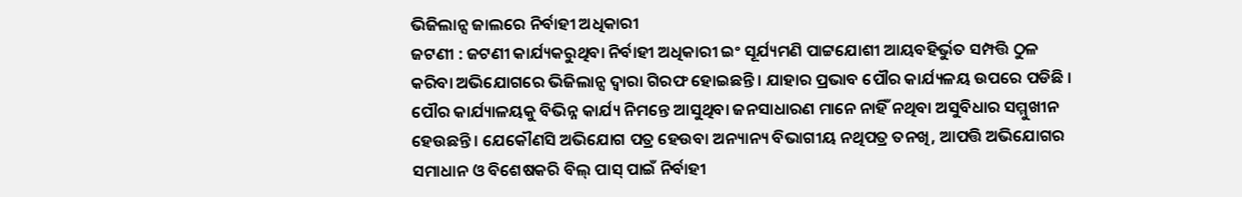ଭିଜିଲାନ୍ସ ଜାଲରେ ନିର୍ବାହୀ ଅଧିକାରୀ
ଜଟଣୀ : ଜଟଣୀ କାର୍ଯ୍ୟକରୁଥିବା ନିର୍ବାହୀ ଅଧିକାରୀ ଇଂ ସୂର୍ଯ୍ୟମଣି ପାଟ୍ଟଯୋଶୀ ଆୟବହିର୍ଭୁତ ସମ୍ପତ୍ତି ଠୁଳ କରିବା ଅଭିଯୋଗରେ ଭିଜିଲାନ୍ସ ଦ୍ୱାରା ଗିରଫ ହୋଇଛନ୍ତି । ଯାହାର ପ୍ରଭାବ ପୌର କାର୍ଯ୍ୟଳୟ ଉପରେ ପଡିଛି । ପୌର କାର୍ଯ୍ୟାଳୟକୁ ବିଭିନ୍ନ କାର୍ଯ୍ୟ ନିମନ୍ତେ ଆସୁଥିବା ଜନସାଧାରଣ ମାନେ ନାହିଁ ନଥିବା ଅସୁବିଧାର ସମ୍ମୁଖୀନ ହେଉଛନ୍ତି । ଯେକୌଣସି ଅଭିଯୋଗ ପତ୍ର ହେଉବା ଅନ୍ୟାନ୍ୟ ବିଭାଗୀୟ ନଥିପତ୍ର ତନଖି, ଆପତ୍ତି ଅଭିଯୋଗର ସମାଧାନ ଓ ବିଶେଷକରି ବିଲ୍ ପାସ୍ ପାଇଁ ନିର୍ବାହୀ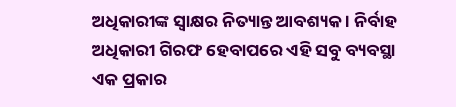ଅଧିକାରୀଙ୍କ ସ୍ୱାକ୍ଷର ନିତ୍ୟାନ୍ତ ଆବଶ୍ୟକ । ନିର୍ବାହ ଅଧିକାରୀ ଗିରଫ ହେବାପରେ ଏହି ସବୁ ବ୍ୟବସ୍ଥା ଏକ ପ୍ରକାର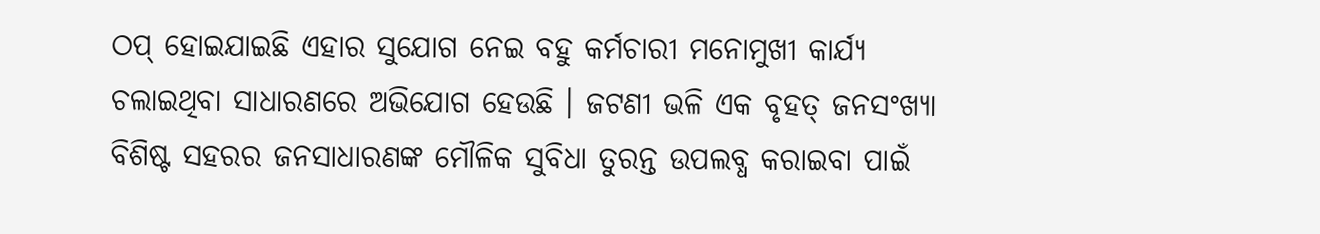ଠପ୍ ହୋଇଯାଇଛି ଏହାର ସୁଯୋଗ ନେଇ ବହୁ କର୍ମଚାରୀ ମନୋମୁଖୀ କାର୍ଯ୍ୟ ଚଲାଇଥିବା ସାଧାରଣରେ ଅଭିଯୋଗ ହେଉଛି । ଜଟଣୀ ଭଳି ଏକ ବୃହତ୍ ଜନସଂଖ୍ୟା ବିଶିଷ୍ଟ ସହରର ଜନସାଧାରଣଙ୍କ ମୌଳିକ ସୁବିଧା ତୁରନ୍ତ ଉପଲବ୍ଧ କରାଇବା ପାଇଁ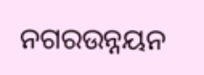ନଗରଉନ୍ନୟନ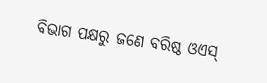ବିଭାଗ ପକ୍ଷରୁ ଜଣେ ବରିଷ୍ଠ ଓଏସ୍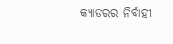କ୍ୟାଡରର ନିର୍ବାହୀ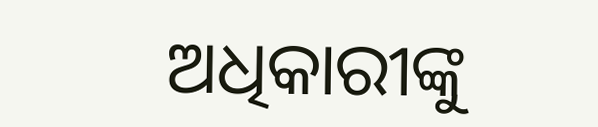ଅଧିକାରୀଙ୍କୁ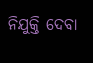ନିଯୁକ୍ତି ଦେବା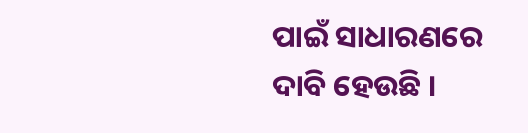ପାଇଁ ସାଧାରଣରେ ଦାବି ହେଉଛି ।